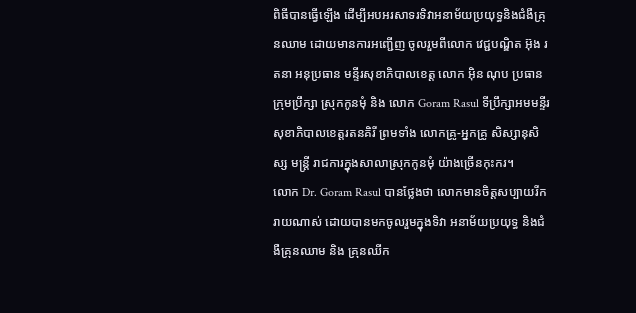ពិធីបានធ្វើឡើង ដើម្បីអបអរសាទរទិវាអនាម័យប្រយុទ្ធនិងជំងឺគ្រុនឈាម ដោយមានការអញ្ជើញ ចូលរួមពីលោក វេជ្ជបណ្ឌិត អ៊ុង រតនា អនុប្រធាន មន្ទីរសុខាភិបាលខេត្ត លោក អ៊ិន ណុប ប្រធានក្រុមប្រឹក្សា ស្រុកកូនមុំ និង លោក Goram Rasul ទីប្រឹក្សាអមមន្ទីរសុខាភិបាលខេត្តរតនគិរី ព្រមទាំង លោកគ្រូ-អ្នកគ្រូ សិស្សានុសិស្ស មន្ត្រី រាជការក្នុងសាលាស្រុកកូនមុំ យ៉ាងច្រើនកុះករ។
លោក Dr. Goram Rasul បានថ្លែងថា លោកមានចិត្តសប្បាយរីករាយណាស់ ដោយបានមកចូលរួមក្នុងទិវា អនាម័យប្រយុទ្ធ និងជំងឺគ្រុនឈាម និង គ្រុនឈីក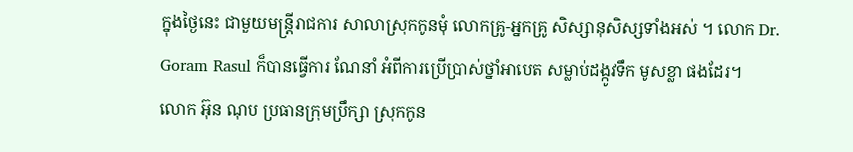ក្នុងថ្ងៃនេះ ជាមួយមន្ត្រីរាជការ សាលាស្រុកកូនមុំ លោកគ្រូ-អ្នកគ្រូ សិស្សានុសិស្សទាំងអស់ ។ លោក Dr. Goram Rasul ក៏បានធ្វើការ ណែនាំ អំពីការប្រើប្រាស់ថ្នាំអាបេត សម្លាប់ដង្កូវទឹក មូសខ្លា ផងដែរ។
លោក អ៊ុន ណុប ប្រធានក្រុមប្រឹក្សា ស្រុកកូន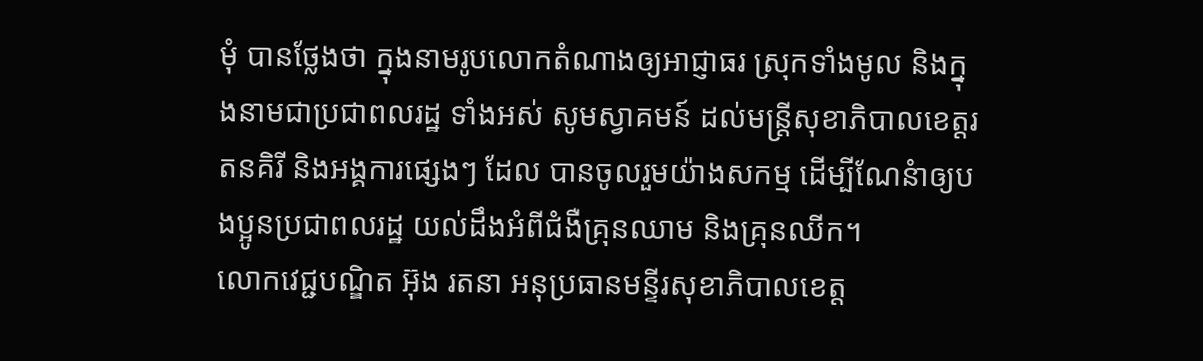មុំ បានថ្លែងថា ក្នុងនាមរូបលោកតំណាងឲ្យអាជ្ញាធរ ស្រុកទាំងមូល និងក្នុងនាមជាប្រជាពលរដ្ឋ ទាំងអស់ សូមស្វាគមន៍ ដល់មន្រ្តីសុខាភិបាលខេត្តរតនគិរី និងអង្គការផ្សេងៗ ដែល បានចូលរួមយ៉ាងសកម្ម ដើម្បីណែនំាឲ្យបងប្អូនប្រជាពលរដ្ឋ យល់ដឹងអំពីជំងឺគ្រុនឈាម និងគ្រុនឈីក។
លោកវេជ្ជបណ្ឌិត អ៊ុង រតនា អនុប្រធានមន្ទីរសុខាភិបាលខេត្ត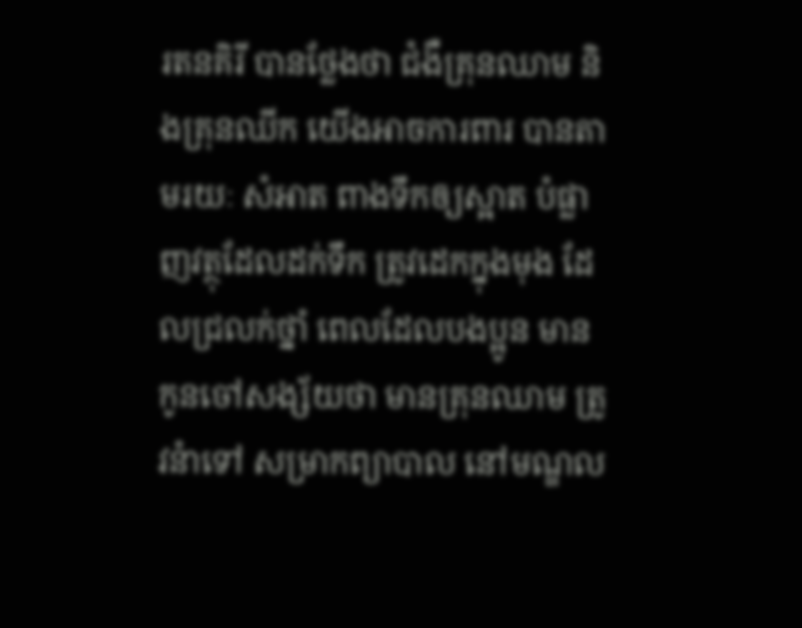រតនគិរី បានថែ្លងថា ជំងឺគ្រុនឈាម និងគ្រុនឈីក យើងអាចការពារ បានតាមរយៈ សំអាត ពាងទឹកឲ្យស្អាត បំផ្លាញវត្ថុដែលដក់ទឹក ត្រូវដេកក្នុងមុង ដែលជ្រលក់ថ្នាំ ពេលដែលបងប្អូន មានកូនចៅសង្ស័យថា មានគ្រុនឈាម ត្រូវនំាទៅ សម្រាកព្យាបាល នៅមណ្ឌល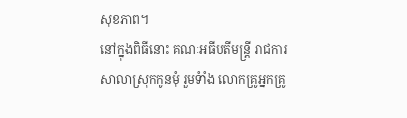សុខភាព។
នៅក្នុងពិធីនោះ គណៈអធីបតីមន្រ្តី រាជការសាលាស្រុកកូនមុំ រួមទំាំង លោកគ្រូអ្នកគ្រូ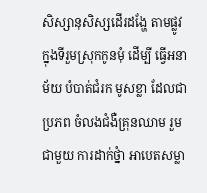សិស្សានុសិស្សដើរដងែ្ហ តាមផ្លូវ ក្នុងទីរួមស្រុកកូនមុំ ដើម្បី ធើ្វអនាម័យ បំបាត់ជំរក មូសខ្លា ដែលជាប្រភព ចំលងជំងឺគ្រុនឈាម រួមជាមួយ ការដាក់ថ្នំា អាបេតសម្លា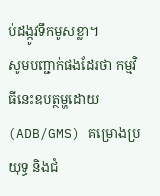ប់ដង្កូវទឹកមូសខ្លា។
សូមបញ្ជាក់ផងដែរថា កម្មវិធីនេះឧបត្ថម្ហដោយ (ADB/GMS) គម្រោងប្រយុទ្ធ និងជំ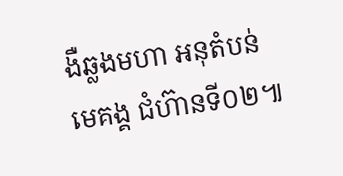ងឺឆ្លងមហា អនុតំបន់ មេគង្គ ជំហ៊ានទី០២៕